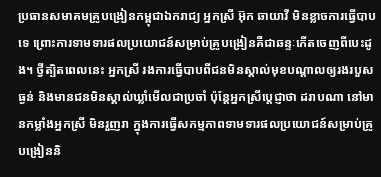ប្រធានសមាគមគ្រូបង្រៀនកម្ពុជាឯករាជ្យ អ្នកស្រី អ៊ុក ឆាយាវី មិនខ្លាចការធ្វើបាបទេ ព្រោះការទាមទារផលប្រយោជន៍សម្រាប់គ្រូបង្រៀនគឺជាឆន្ទៈកើតចេញពីបេះដូង។ ថ្វីត្បិតពេលនេះ អ្នកស្រី រងការធ្វើបាបពីជនមិនស្គាល់មុខបណ្ដាលឲ្យរងរបួសធ្ងន់ និងមានជនមិនស្គាល់ឃ្លាំមើលជាប្រចាំ ប៉ុន្តែអ្នកស្រីប្ដេជ្ញាថា ដរាបណា នៅមានកម្លាំងអ្នកស្រី មិនរួញរា ក្នុងការធ្វើសកម្មភាពទាមទារផលប្រយោជន៍សម្រាប់គ្រូបង្រៀននិ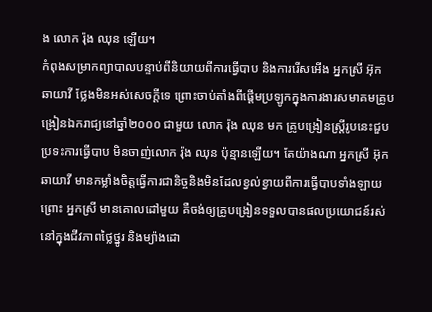ង លោក រ៉ុង ឈុន ឡើយ។
កំពុងសម្រាកព្យាបាលបន្ទាប់ពីនិយាយពីការធ្វើបាប និងការរើសអើង អ្នកស្រី អ៊ុក ឆាយាវី ថ្លែងមិនអស់សេចក្ដីទេ ព្រោះចាប់តាំងពីផ្ដើមប្រឡូកក្នុងការងារសមាគមគ្រូបង្រៀនឯករាជ្យនៅឆ្នាំ២០០០ ជាមួយ លោក រ៉ុង ឈុន មក គ្រូបង្រៀនស្ត្រីរូបនេះជួបប្រទះការធ្វើបាប មិនចាញ់លោក រ៉ុង ឈុន ប៉ុន្មានឡើយ។ តែយ៉ាងណា អ្នកស្រី អ៊ុក ឆាយាវី មានកម្លាំងចិត្តធ្វើការជានិច្ចនិងមិនដែលខ្វល់ខ្វាយពីការធ្វើបាបទាំងឡាយព្រោះ អ្នកស្រី មានគោលដៅមួយ គឺចង់ឲ្យគ្រូបង្រៀនទទួលបានផលប្រយោជន៍រស់នៅក្នុងជីវភាពថ្លៃថ្នូរ និងម្យ៉ាងដោ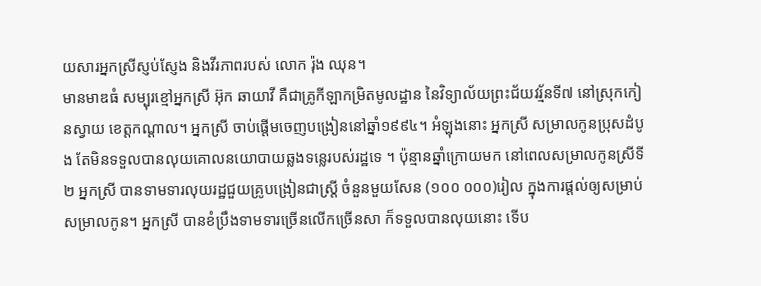យសារអ្នកស្រីស្ញប់ស្ញែង និងវីរភាពរបស់ លោក រ៉ុង ឈុន។
មានមាឌធំ សម្បុរខ្មៅអ្នកស្រី អ៊ុក ឆាយាវី គឺជាគ្រូកីឡាកម្រិតមូលដ្ឋាន នៃវិទ្យាល័យព្រះជ័យវរ្ម័នទី៧ នៅស្រុកកៀនស្វាយ ខេត្តកណ្ដាល។ អ្នកស្រី ចាប់ផ្ដើមចេញបង្រៀននៅឆ្នាំ១៩៩៤។ អំឡុងនោះ អ្នកស្រី សម្រាលកូនប្រុសដំបូង តែមិនទទួលបានលុយគោលនយោបាយឆ្លងទន្លេរបស់រដ្ឋទេ ។ ប៉ុន្មានឆ្នាំក្រោយមក នៅពេលសម្រាលកូនស្រីទី២ អ្នកស្រី បានទាមទារលុយរដ្ឋជួយគ្រូបង្រៀនជាស្ត្រី ចំនួនមួយសែន (១០០ ០០០)រៀល ក្នុងការផ្ដល់ឲ្យសម្រាប់សម្រាលកូន។ អ្នកស្រី បានខំប្រឹងទាមទារច្រើនលើកច្រើនសា ក៏ទទួលបានលុយនោះ ទើប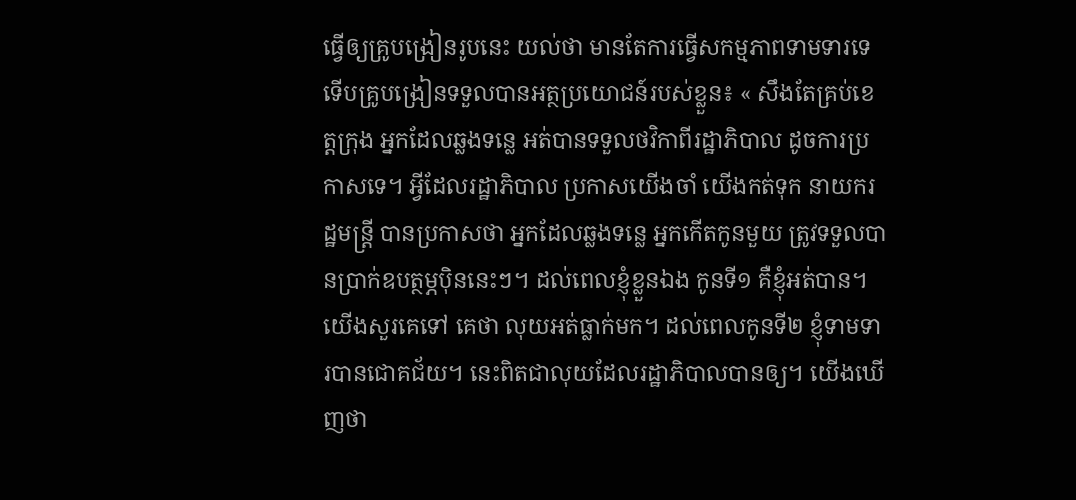ធ្វើឲ្យគ្រូបង្រៀនរូបនេះ យល់ថា មានតែការធ្វើសកម្មភាពទាមទារទេ ទើបគ្រូបង្រៀនទទួលបានអត្ថប្រយោជន៍របស់ខ្លួន៖ « សឹងតែគ្រប់ខេត្តក្រុង អ្នកដែលឆ្លងទន្លេ អត់បានទទួលថវិកាពីរដ្ឋាភិបាល ដូចការប្រកាសទេ។ អ្វីដែលរដ្ឋាភិបាល ប្រកាសយើងចាំ យើងកត់ទុក នាយករដ្ឋមន្ត្រី បានប្រកាសថា អ្នកដែលឆ្លងទន្លេ អ្នកកើតកូនមួយ ត្រូវទទួលបានប្រាក់ឧបត្ថម្ភប៉ិននេះៗ។ ដល់ពេលខ្ញុំខ្លួនឯង កូនទី១ គឺខ្ញុំអត់បាន។ យើងសួរគេទៅ គេថា លុយអត់ធ្លាក់មក។ ដល់ពេលកូនទី២ ខ្ញុំទាមទារបានជោគជ័យ។ នេះពិតជាលុយដែលរដ្ឋាភិបាលបានឲ្យ។ យើងឃើញថា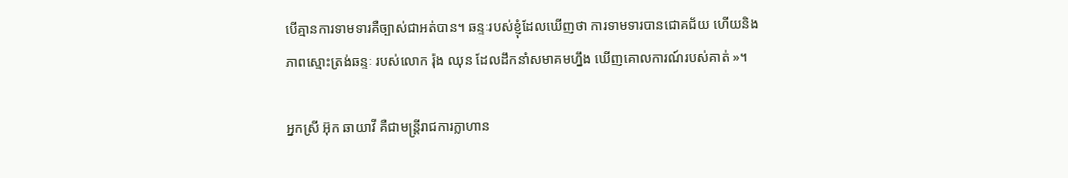បើគ្មានការទាមទារគឺច្បាស់ជាអត់បាន។ ឆន្ទៈរបស់ខ្ញុំដែលឃើញថា ការទាមទារបានជោគជ័យ ហើយនិងភាពស្មោះត្រង់ឆន្ទៈ របស់លោក រ៉ុង ឈុន ដែលដឹកនាំសមាគមហ្នឹង ឃើញគោលការណ៍របស់គាត់ »។

អ្នកស្រី អ៊ុក ឆាយាវី គឺជាមន្ត្រីរាជការក្លាហាន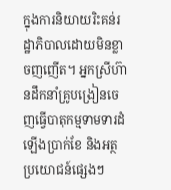ក្នុងការនិយាយរិះគន់រដ្ឋាភិបាលដោយមិនខ្លាចញញើត។ អ្នកស្រីហ៊ានដឹកនាំគ្រូបង្រៀនចេញធ្វើបាតុកម្មទាមទារដំឡើងប្រាក់ខែ និងអត្ថប្រយោជន៍ផ្សេងៗ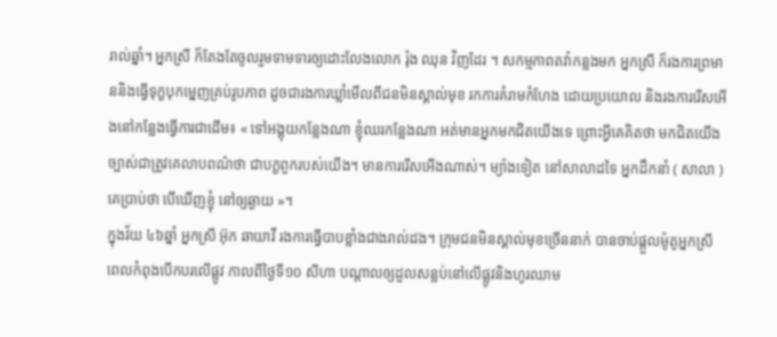រាល់ឆ្នាំ។ អ្នកស្រី ក៏តែងតែចូលរួមទាមទារឲ្យដោះលែងលោក រ៉ុង ឈុន វិញដែរ ។ សកម្មភាពតវ៉ាកន្លងមក អ្នកស្រី ក៏រងការព្រមាននិងធ្វើទុក្ខបុកម្នេញគ្រប់រូបភាព ដូចជារងការឃ្លាំមើលពីជនមិនស្គាល់មុខ រកការគំរាមកំហែង ដោយប្រយោល និងរងការរើសអើងនៅកន្លែងធ្វើការជាដើម៖ « ទៅអង្គុយកន្លែងណា ខ្ញុំឈរកន្លែងណា អត់មានអ្នកមកជិតយើងទេ ព្រោះអ្វីគេគិតថា មកជិតយើងច្បាស់ជាត្រូវគេលាបពណ៌ថា ជាបក្ខពួករបស់យើង។ មានការរើសអើងណាស់។ ម្យ៉ាងទៀត នៅសាលាដទៃ អ្នកដឹកនាំ ( សាលា ) គេប្រាប់ថា បើឃើញខ្ញុំ នៅឲ្យឆ្ងាយ »។
ក្នុងវ័យ ៤៦ឆ្នាំ អ្នកស្រី អ៊ុក ឆាយាវី រងការធ្វើបាបខ្លាំងជាងរាល់ដង។ ក្រុមជនមិនស្គាល់មុខច្រើននាក់ បានចាប់ផ្ដួលម៉ូតូអ្នកស្រី ពេលកំពុងបើកបរលើផ្លូវ កាលពីថ្ងៃទី១០ សីហា បណ្ដាលឲ្យដួលសន្លប់នៅលើផ្លូវនិងហូរឈាម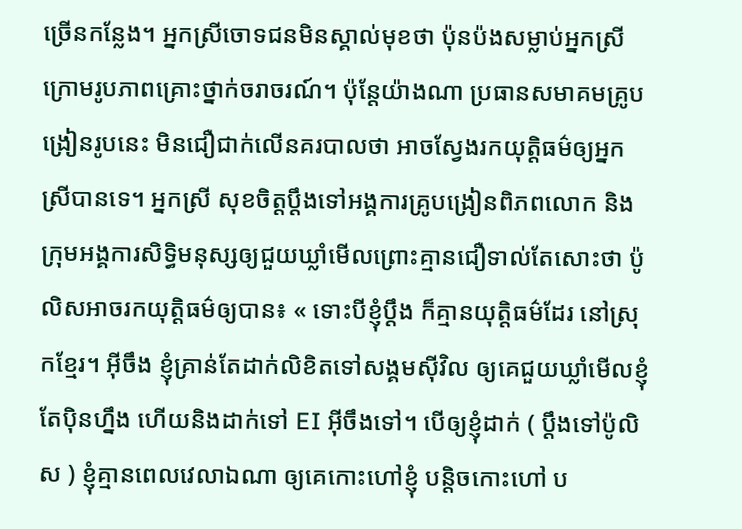ច្រើនកន្លែង។ អ្នកស្រីចោទជនមិនស្គាល់មុខថា ប៉ុនប៉ងសម្លាប់អ្នកស្រី ក្រោមរូបភាពគ្រោះថ្នាក់ចរាចរណ៍។ ប៉ុន្តែយ៉ាងណា ប្រធានសមាគមគ្រូបង្រៀនរូបនេះ មិនជឿជាក់លើនគរបាលថា អាចស្វែងរកយុត្តិធម៌ឲ្យអ្នកស្រីបានទេ។ អ្នកស្រី សុខចិត្តប្ដឹងទៅអង្គការគ្រូបង្រៀនពិភពលោក និងក្រុមអង្គការសិទ្ធិមនុស្សឲ្យជួយឃ្លាំមើលព្រោះគ្មានជឿទាល់តែសោះថា ប៉ូលិសអាចរកយុត្តិធម៌ឲ្យបាន៖ « ទោះបីខ្ញុំប្ដឹង ក៏គ្មានយុត្តិធម៌ដែរ នៅស្រុកខ្មែរ។ អ៊ីចឹង ខ្ញុំគ្រាន់តែដាក់លិខិតទៅសង្គមស៊ីវិល ឲ្យគេជួយឃ្លាំមើលខ្ញុំតែប៉ិនហ្នឹង ហើយនិងដាក់ទៅ EI អ៊ីចឹងទៅ។ បើឲ្យខ្ញុំដាក់ ( ប្ដឹងទៅប៉ូលិស ) ខ្ញុំគ្មានពេលវេលាឯណា ឲ្យគេកោះហៅខ្ញុំ បន្តិចកោះហៅ ប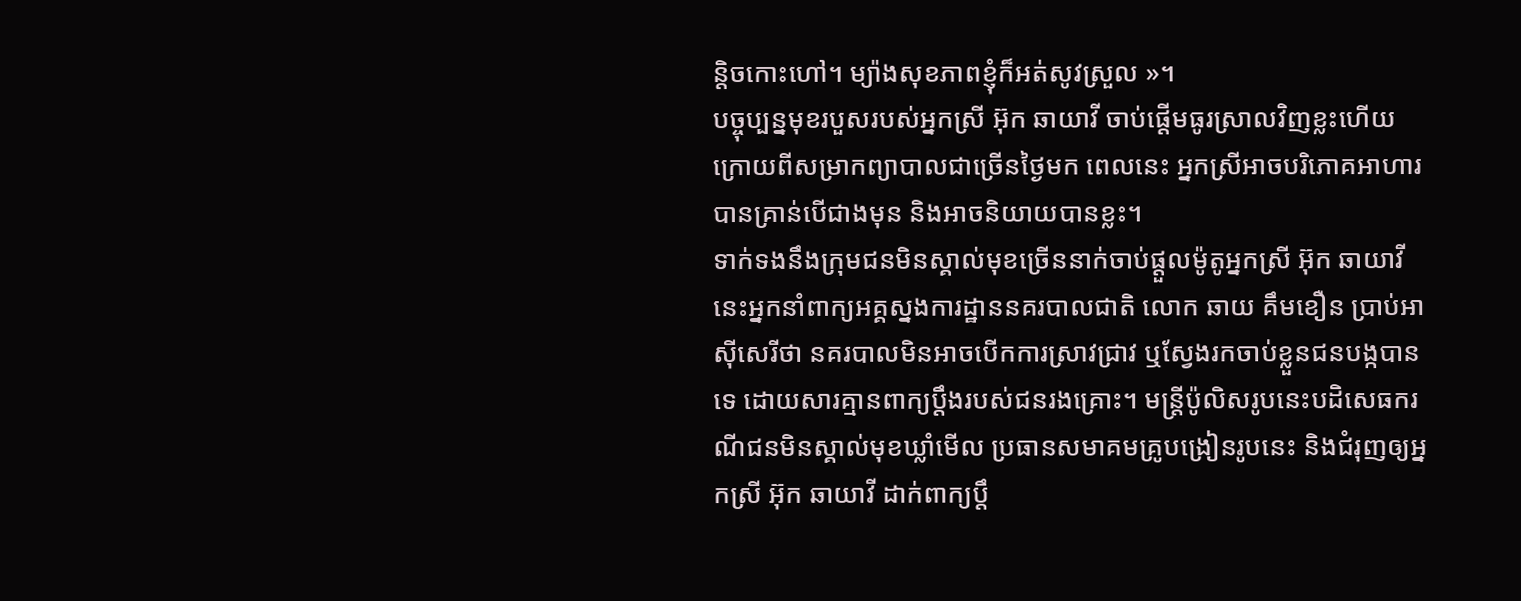ន្តិចកោះហៅ។ ម្យ៉ាងសុខភាពខ្ញុំក៏អត់សូវស្រួល »។
បច្ចុប្បន្នមុខរបួសរបស់អ្នកស្រី អ៊ុក ឆាយាវី ចាប់ផ្ដើមធូរស្រាលវិញខ្លះហើយ ក្រោយពីសម្រាកព្យាបាលជាច្រើនថ្ងៃមក ពេលនេះ អ្នកស្រីអាចបរិភោគអាហារបានគ្រាន់បើជាងមុន និងអាចនិយាយបានខ្លះ។
ទាក់ទងនឹងក្រុមជនមិនស្គាល់មុខច្រើននាក់ចាប់ផ្ដួលម៉ូតូអ្នកស្រី អ៊ុក ឆាយាវី នេះអ្នកនាំពាក្យអគ្គស្នងការដ្ឋាននគរបាលជាតិ លោក ឆាយ គឹមខឿន ប្រាប់អាស៊ីសេរីថា នគរបាលមិនអាចបើកការស្រាវជ្រាវ ឬស្វែងរកចាប់ខ្លួនជនបង្កបានទេ ដោយសារគ្មានពាក្យប្ដឹងរបស់ជនរងគ្រោះ។ មន្ត្រីប៉ូលិសរូបនេះបដិសេធករណីជនមិនស្គាល់មុខឃ្លាំមើល ប្រធានសមាគមគ្រូបង្រៀនរូបនេះ និងជំរុញឲ្យអ្នកស្រី អ៊ុក ឆាយាវី ដាក់ពាក្យប្ដឹ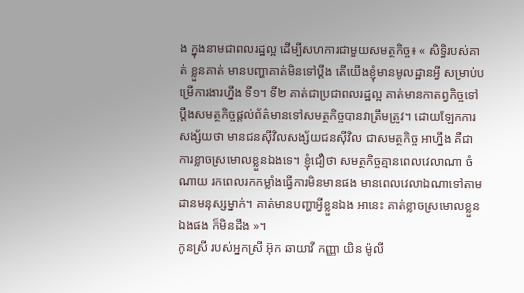ង ក្នុងនាមជាពលរដ្ឋល្អ ដើម្បីសហការជាមួយសមត្ថកិច្ច៖ « សិទ្ធិរបស់គាត់ ខ្លួនគាត់ មានបញ្ហាគាត់មិនទៅប្ដឹង តើយើងខ្ញុំមានមូលដ្ឋានអ្វី សម្រាប់បម្រើការងារហ្នឹង ទី១។ ទី២ គាត់ជាប្រជាពលរដ្ឋល្អ គាត់មានកាតព្វកិច្ចទៅប្ដឹងសមត្ថកិច្ចផ្ដល់ព័ត៌មានទៅសមត្ថកិច្ចបានវាត្រឹមត្រូវ។ ដោយឡែកការសង្ស័យថា មានជនស៊ីវិលសង្ស័យជនស៊ីវិល ជាសមត្ថកិច្ច អាហ្នឹង គឺជាការខ្លាចស្រមោលខ្លួនឯងទេ។ ខ្ញុំជឿថា សមត្ថកិច្ចគ្មានពេលវេលាណា ចំណាយ រកពេលរកកម្លាំងធ្វើការមិនមានផង មានពេលវេលាឯណាទៅតាមដានមនុស្សម្នាក់។ គាត់មានបញ្ហាអ្វីខ្លួនឯង អានេះ គាត់ខ្លាចស្រមោលខ្លួនឯងផង ក៏មិនដឹង »។
កូនស្រី របស់អ្នកស្រី អ៊ុក ឆាយាវី កញ្ញា យិន ម៉ូលី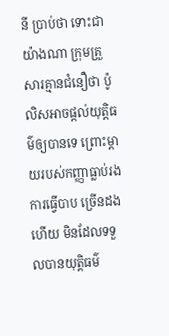នី ប្រាប់ថា ទោះជាយ៉ាងណា ក្រុមគ្រួសារគ្មានជំនឿថា ប៉ូលិសអាចផ្ដល់យុត្តិធម៌ឲ្យបានទេ ព្រោះម្ដាយរបស់កញ្ញាធ្លាប់រងការធ្វើបាប ច្រើនដងហើយ មិនដែលទទួលបានយុត្តិធម៌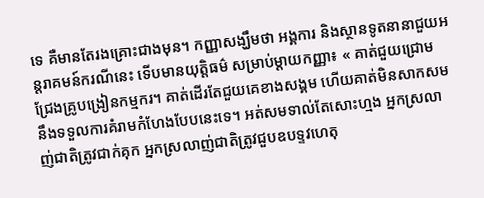ទេ គឺមានតែរងគ្រោះជាងមុន។ កញ្ញាសង្ឃឹមថា អង្គការ និងស្ថានទូតនានាជួយអន្តរាគមន៍ករណីនេះ ទើបមានយុត្តិធម៌ សម្រាប់ម្ដាយកញ្ញា៖ « គាត់ជួយជ្រោមជ្រែងគ្រូបង្រៀនកម្មករ។ គាត់ដើរតែជួយគេខាងសង្គម ហើយគាត់មិនសាកសម នឹងទទួលការគំរាមកំហែងបែបនេះទេ។ អត់សមទាល់តែសោះហ្មង អ្នកស្រលាញ់ជាតិត្រូវជាក់គុក អ្នកស្រលាញ់ជាតិត្រូវជួបឧបទ្ទវហេតុ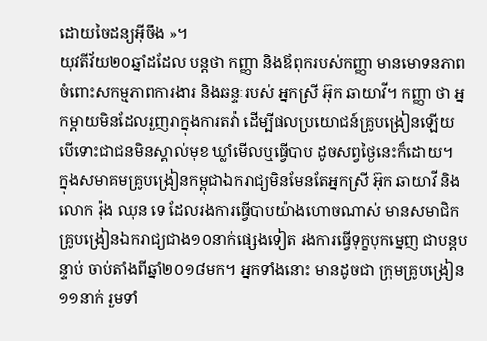ដោយចៃដន្យអ៊ីចឹង »។
យុវតីវ័យ២០ឆ្នាំដដែល បន្តថា កញ្ញា និងឪពុករបស់កញ្ញា មានមោទនភាពចំពោះសកម្មភាពការងារ និងឆន្ទៈរបស់ អ្នកស្រី អ៊ុក ឆាយាវី។ កញ្ញា ថា អ្នកម្ដាយមិនដែលរួញរាក្នុងការតវ៉ា ដើម្បីផលប្រយោជន៍គ្រូបង្រៀនឡើយ បើទោះជាជនមិនស្គាល់មុខ ឃ្លាំមើលឬធ្វើបាប ដូចសព្វថ្ងៃនេះក៏ដោយ។
ក្នុងសមាគមគ្រូបង្រៀនកម្ពុជាឯករាជ្យមិនមែនតែអ្នកស្រី អ៊ុក ឆាយាវី និងលោក រ៉ុង ឈុន ទេ ដែលរងការធ្វើបាបយ៉ាងហោចណាស់ មានសមាជិកគ្រូបង្រៀនឯករាជ្យជាង១០នាក់ផ្សេងទៀត រងការធ្វើទុក្ខបុកម្នេញ ជាបន្តបន្ទាប់ ចាប់តាំងពីឆ្នាំ២០១៨មក។ អ្នកទាំងនោះ មានដូចជា ក្រុមគ្រូបង្រៀន១១នាក់ រួមទាំ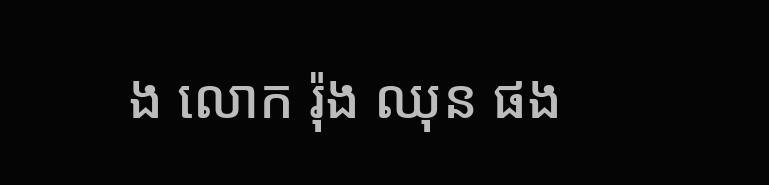ង លោក រ៉ុង ឈុន ផង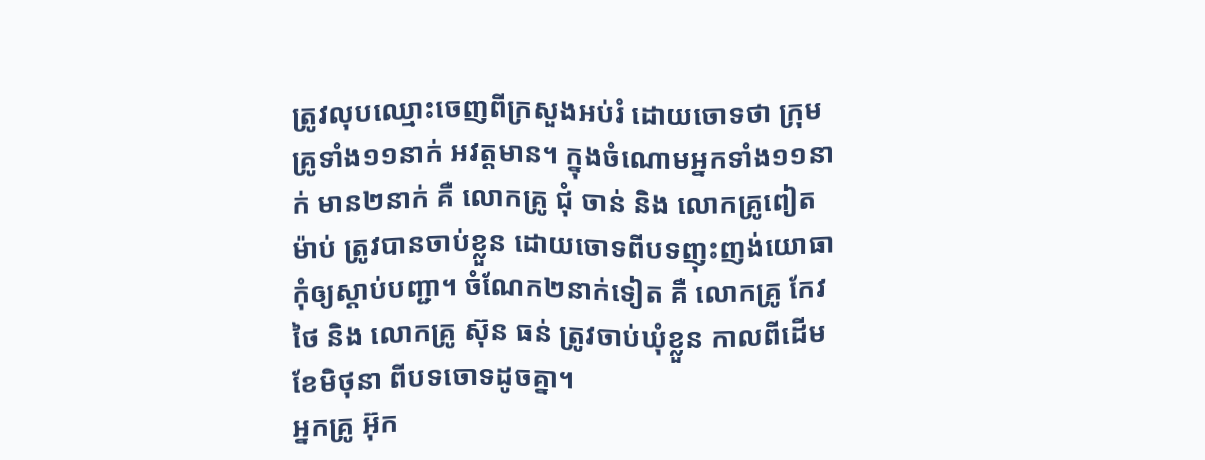ត្រូវលុបឈ្មោះចេញពីក្រសួងអប់រំ ដោយចោទថា ក្រុមគ្រូទាំង១១នាក់ អវត្តមាន។ ក្នុងចំណោមអ្នកទាំង១១នាក់ មាន២នាក់ គឺ លោកគ្រូ ជុំ ចាន់ និង លោកគ្រូពៀត ម៉ាប់ ត្រូវបានចាប់ខ្លួន ដោយចោទពីបទញុះញង់យោធា កុំឲ្យស្ដាប់បញ្ជា។ ចំណែក២នាក់ទៀត គឺ លោកគ្រូ កែវ ថៃ និង លោកគ្រូ ស៊ុន ធន់ ត្រូវចាប់ឃុំខ្លួន កាលពីដើមខែមិថុនា ពីបទចោទដូចគ្នា។
អ្នកគ្រូ អ៊ុក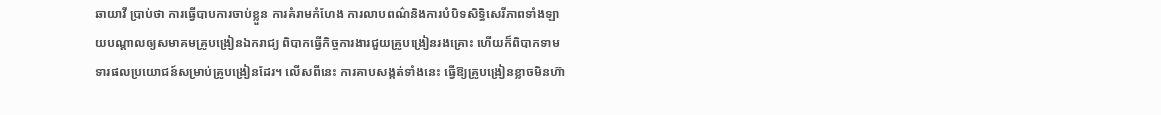ឆាយាវី ប្រាប់ថា ការធ្វើបាបការចាប់ខ្លួន ការគំរាមកំហែង ការលាបពណ៌និងការបំបិទសិទ្ធិសេរីភាពទាំងឡាយបណ្ដាលឲ្យសមាគមគ្រូបង្រៀនឯករាជ្យ ពិបាកធ្វើកិច្ចការងារជួយគ្រូបង្រៀនរងគ្រោះ ហើយក៏ពិបាកទាមទារផលប្រយោជន៍សម្រាប់គ្រូបង្រៀនដែរ។ លើសពីនេះ ការគាបសង្កត់ទាំងនេះ ធ្វើឱ្យគ្រូបង្រៀនខ្លាចមិនហ៊ា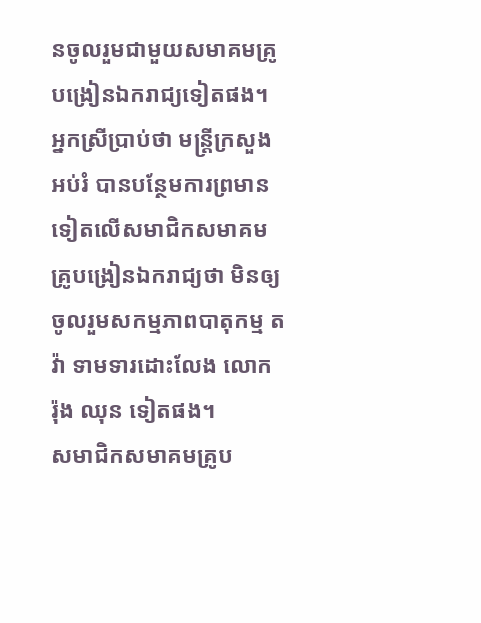នចូលរួមជាមួយសមាគមគ្រូបង្រៀនឯករាជ្យទៀតផង។ អ្នកស្រីប្រាប់ថា មន្ត្រីក្រសួងអប់រំ បានបន្ថែមការព្រមានទៀតលើសមាជិកសមាគមគ្រូបង្រៀនឯករាជ្យថា មិនឲ្យចូលរួមសកម្មភាពបាតុកម្ម តវ៉ា ទាមទារដោះលែង លោក រ៉ុង ឈុន ទៀតផង។
សមាជិកសមាគមគ្រូប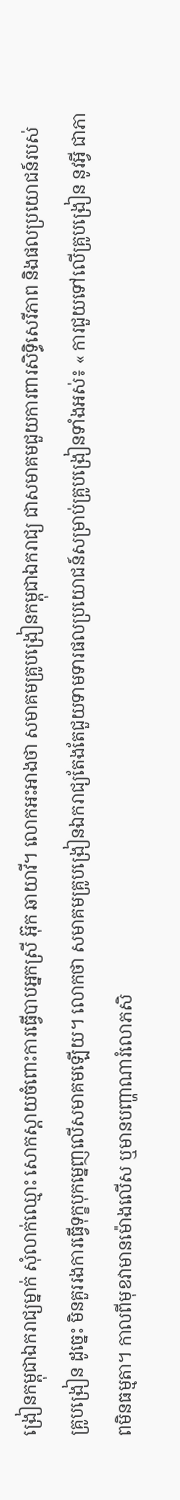ង្រៀនកម្ពុជាឯករាជ្យម្នាក់ សុំលាក់ឈ្មោះ សោកស្ដាយចំពោះការធ្វើបាបអ្នកស្រី អ៊ុក ឆាយាវី។ លោកអះអាងថា សមាគមគ្រូបង្រៀនកម្ពុជាឯករាជ្យ ជាសមាគមជួយការពារសិទ្ធិសេរីភាព និងផលប្រយោជន៍របស់គ្រូបង្រៀន ដូច្នេះ មិនគួររងការធ្វើទុក្ខបុកម្នេញលើសមាគមឡើយ។ លោកថា សមាគមគ្រូបង្រៀនឯករាជ្យតែងតែជួយទាមទារផលប្រយោជន៍សម្រាប់គ្រូបង្រៀនទាំងអស់៖ « ការជួយទៅលើគ្រូបង្រៀន នូវអ្វី ជាភាពមិនធម្មតា។ កាលពីមុខវាមានម៉ោងលើស ឬមានបញ្ហាណារំលោភសិ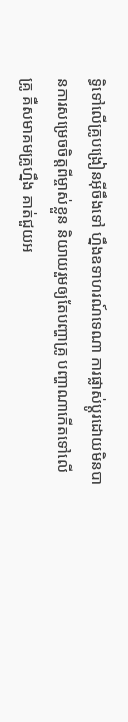ទ្ធិទៅលើគ្រូបង្រៀនអ៊ីចឹងទៅ ហ្នឹងឧទាហរណ៍ទេណា ការផ្លាស់ប្ដូរដោយមិនបានការសម្រេចចិត្តពីម្ចាស់ខ្លួន និយាយរួមឲ្យតែបញ្ហាគ្រូ បញ្ហាណាកើតទៅលើគ្រូ គឺសមាគមគ្រូហ្នឹង គាត់ជួយអ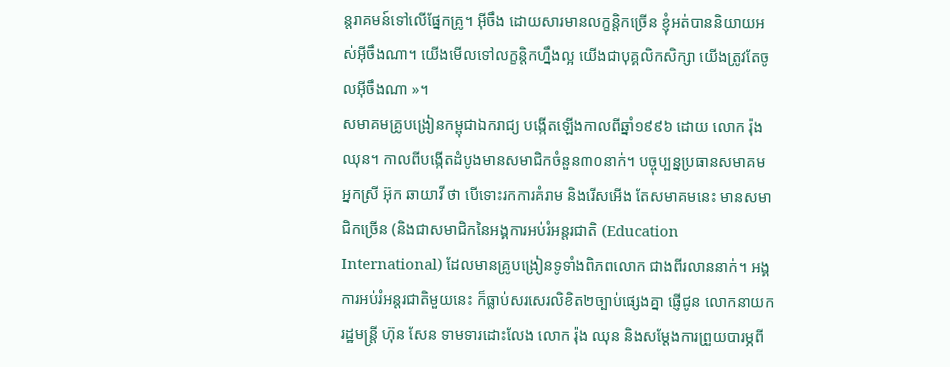ន្តរាគមន៍ទៅលើផ្នែកគ្រូ។ អ៊ីចឹង ដោយសារមានលក្ខន្តិកច្រើន ខ្ញុំអត់បាននិយាយអស់អ៊ីចឹងណា។ យើងមើលទៅលក្ខន្តិកហ្នឹងល្អ យើងជាបុគ្គលិកសិក្សា យើងត្រូវតែចូលអ៊ីចឹងណា »។
សមាគមគ្រូបង្រៀនកម្ពុជាឯករាជ្យ បង្កើតឡើងកាលពីឆ្នាំ១៩៩៦ ដោយ លោក រ៉ុង ឈុន។ កាលពីបង្កើតដំបូងមានសមាជិកចំនួន៣០នាក់។ បច្ចុប្បន្នប្រធានសមាគម អ្នកស្រី អ៊ុក ឆាយាវី ថា បើទោះរកការគំរាម និងរើសអើង តែសមាគមនេះ មានសមាជិកច្រើន (និងជាសមាជិកនៃអង្គការអប់រំអន្តរជាតិ (Education International) ដែលមានគ្រូបង្រៀនទូទាំងពិភពលោក ជាងពីរលាននាក់។ អង្គការអប់រំអន្តរជាតិមួយនេះ ក៏ធ្លាប់សរសេរលិខិត២ច្បាប់ផ្សេងគ្នា ផ្ញើជូន លោកនាយករដ្ឋមន្ត្រី ហ៊ុន សែន ទាមទារដោះលែង លោក រ៉ុង ឈុន និងសម្ដែងការព្រួយបារម្ភពី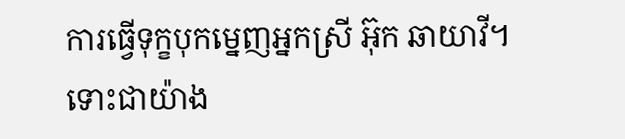ការធ្វើទុក្ខបុកម្នេញអ្នកស្រី អ៊ុក ឆាយាវី។
ទោះជាយ៉ាង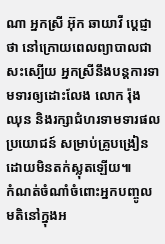ណា អ្នកស្រី អ៊ុក ឆាយាវី ប្ដេជ្ញាថា នៅក្រោយពេលព្យាបាលជាសះស្បើយ អ្នកស្រីនឹងបន្តការទាមទារឲ្យដោះលែង លោក រ៉ុង ឈុន និងរក្សាជំហរទាមទារផលប្រយោជន៍ សម្រាប់គ្រូបង្រៀនដោយមិនតក់ស្លុតឡើយ៕
កំណត់ចំណាំចំពោះអ្នកបញ្ចូលមតិនៅក្នុងអ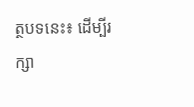ត្ថបទនេះ៖ ដើម្បីរក្សា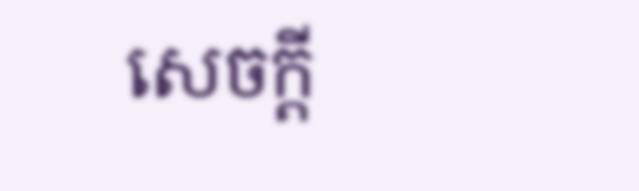សេចក្ដី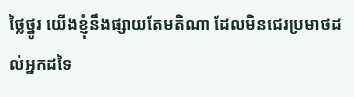ថ្លៃថ្នូរ យើងខ្ញុំនឹងផ្សាយតែមតិណា ដែលមិនជេរប្រមាថដល់អ្នកដទៃ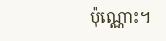ប៉ុណ្ណោះ។